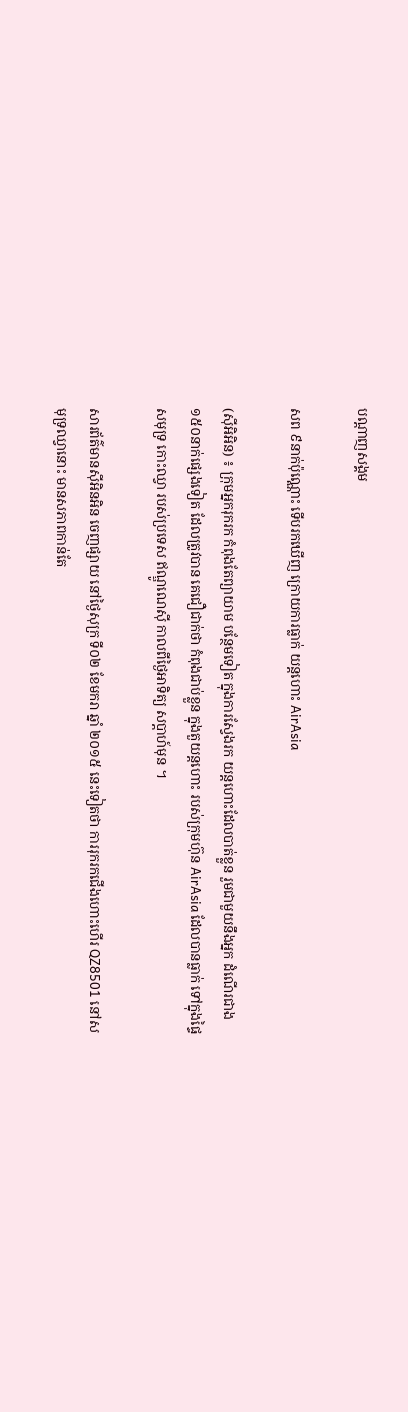បណ្តាញសង្គម

សព ៩នាក់ប៉ុណ្ណោះ ទើបរកឃើញ ក្រោយការធ្លាក់ យន្តហោះ AirAsia

(ស៊ីអិអិន) ៖ ក្រុមអ្នករុករក កំពុងតែព្យាយាម បន្ថែមទៀត ក្នុងការស្វែងរក យន្តហោះដែលបាត់ខ្លួន រួមជាមួយនឹងអ្នក ដំណើរជាង ១៥០នាក់ផ្សេងទៀត ដែលត្រូវបាន គេជឿជាក់ថា កំពុងជាប់ខ្លួន ក្នុងតួយន្តហោះ របស់ក្រុមហ៊ុន AirAsia ដែលបានធ្លាក់ ទៅក្នុងផ្ទៃសមុទ្រ កោះឈ្វា របស់ប្រទេស ឥណ្ឌូណេស៊ី កាលពីថ្ងៃអាទិត្យ សប្តាហ៍មុន ។

សារព័ត៌មានស៊ីអិនអិន ចេញផ្សាយ នៅថ្ងៃសុក្រ ទី០២ ខែមករា ឆ្នាំ ២០១៥ នេះទៀតថា ការរុករកជើងហោះហើរ QZ8501 នៅសមុទ្រឈ្វានោះ មានសភាពកាន់តែ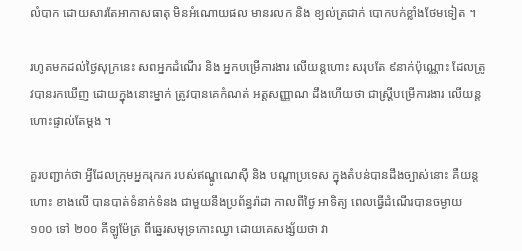លំបាក ដោយសារតែអាកាសធាតុ មិនអំណោយផល មានរលក និង ខ្យល់ត្រជាក់ បោកបក់ខ្លាំងថែមទៀត ។

រហូតមកដល់ថ្ងៃសុក្រនេះ សពអ្នកដំណើរ និង អ្នកបម្រើការងារ លើយន្តហោះ សរុបតែ ៩នាក់ប៉ុណ្ណោះ ដែលត្រូវបានរកឃើញ ដោយក្នុងនោះម្នាក់ ត្រូវបានគេកំណត់ អត្តសញ្ញាណ ដឹងហើយថា ជាស្ត្រីបម្រើការងារ លើយន្តហោះផ្ទាល់តែម្តង ។

គួរបញ្ជាក់ថា អ្វីដែលក្រុមអ្នករុករក របស់ឥណ្ឌូណេស៊ី និង បណ្តាប្រទេស ក្នុងតំបន់បានដឹងច្បាស់នោះ គឺយន្តហោះ ខាងលើ បានបាត់ទំនាក់ទំនង ជាមួយនឹងប្រព័ន្ធរ៉ាដា កាលពីថ្ងៃ អាទិត្យ ពេលធ្វើដំណើរបានចម្ងាយ ១០០ ទៅ ២០០ គីឡូម៉ែត្រ ពីឆ្នេរសមុទ្រកោះឈ្វា ដោយគេសង្ស័យថា វា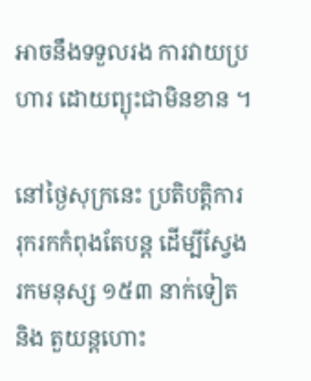អាចនឹងទទួលរង ការវាយប្រហារ ដោយព្យុះជាមិនខាន ។

នៅថ្ងៃសុក្រនេះ ប្រតិបត្តិការ រុករកកំពុងតែបន្ត ដើម្បីស្វែងរកមនុស្ស ១៥៣ នាក់ទៀត និង តួយន្តហោះ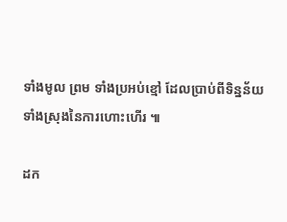ទាំងមូល ព្រម ទាំងប្រអប់ខ្មៅ ដែលប្រាប់ពីទិន្នន័យ ទាំងស្រុងនៃការហោះហើរ ៕

ដក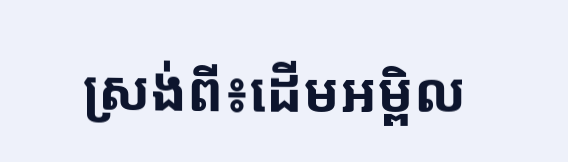ស្រង់ពី៖ដើមអម្ពិល